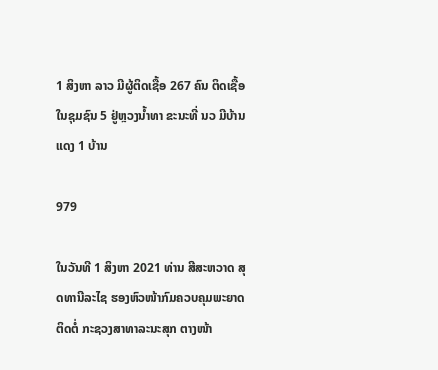1 ສິງຫາ ລາວ ມີຜູ້ຕິດເຊື້ອ 267 ຄົນ ຕິດເຊື້ອໃນຊຸມຊົນ 5 ຢູ່ຫຼວງນໍ້າທາ ຂະນະທີ່ ນວ ມີບ້ານແດງ 1 ບ້ານ

979

ໃນວັນທີ 1 ສິງຫາ 2021 ທ່ານ ສີສະຫວາດ ສຸດທານີລະໄຊ ຮອງຫົວໜ້າກົມຄວບຄຸມພະຍາດຕິດຕໍ່ ກະຊວງສາທາລະນະສຸກ ຕາງໜ້າ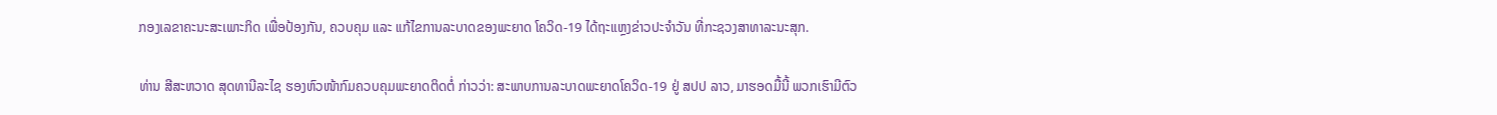ກອງເລຂາຄະນະສະເພາະກິດ ເພື່ອປ້ອງກັນ, ຄວບຄຸມ ແລະ ແກ້ໄຂການລະບາດຂອງພະຍາດ ໂຄວິດ-19 ໄດ້ຖະແຫຼງຂ່າວປະຈຳວັນ ທີ່ກະຊວງສາທາລະນະສຸກ.

ທ່ານ ສີສະຫວາດ ສຸດທານີລະໄຊ ຮອງຫົວໜ້າກົມຄວບຄຸມພະຍາດຕິດຕໍ່ ກ່າວວ່າ: ສະພາບການລະບາດພະຍາດໂຄວິດ-19 ຢູ່ ສປປ ລາວ, ມາຮອດມື້ນີ້ ພວກເຮົາມີຕົວ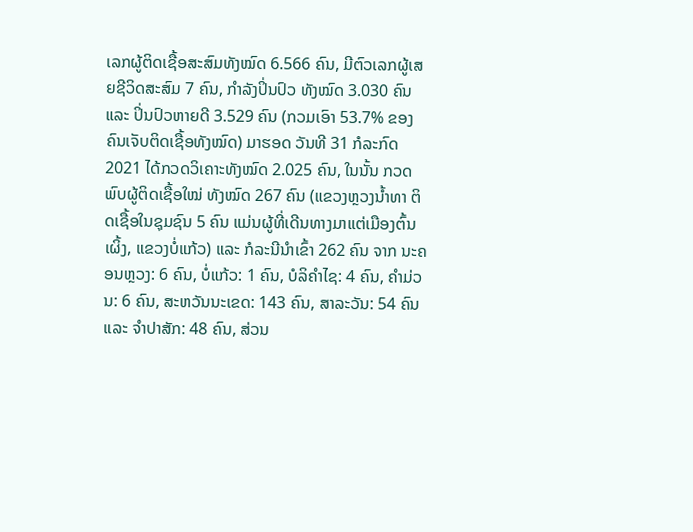ເລກຜູ້ຕິດເຊື້ອສະສົມທັງໝົດ 6.566 ຄົນ, ມີຕົວເລກຜູ້ເສຍຊີວິດສະສົມ 7 ຄົນ, ກໍາລັງປິ່ນປົວ ທັງໝົດ 3.030 ຄົນ ແລະ ປິ່ນປົວຫາຍດີ 3.529 ຄົນ (ກວມເອົາ 53.7% ຂອງຄົນເຈັບຕິດເຊື້ອທັງໝົດ) ມາຮອດ ວັນທີ 31 ກໍລະກົດ 2021 ໄດ້ກວດວິເຄາະທັງໝົດ 2.025 ຄົນ, ໃນນັ້ນ ກວດພົບຜູ້ຕິດເຊື້ອໃໝ່ ທັງໝົດ 267 ຄົນ (ແຂວງຫຼວງນໍ້າທາ ຕິດເຊື້ອໃນຊຸມຊົນ 5 ຄົນ ແມ່ນຜູ້ທີ່ເດີນທາງມາແຕ່ເມືອງຕົ້ນເຜິ້ງ, ແຂວງບໍ່ແກ້ວ) ແລະ ກໍລະນີນໍາເຂົ້າ 262 ຄົນ ຈາກ ນະຄອນຫຼວງ: 6 ຄົນ, ບໍ່ແກ້ວ: 1 ຄົນ, ບໍລິຄໍາໄຊ: 4 ຄົນ, ຄໍາມ່ວນ: 6 ຄົນ, ສະຫວັນນະເຂດ: 143 ຄົນ, ສາລະວັນ: 54 ຄົນ ແລະ ຈໍາປາສັກ: 48 ຄົນ, ສ່ວນ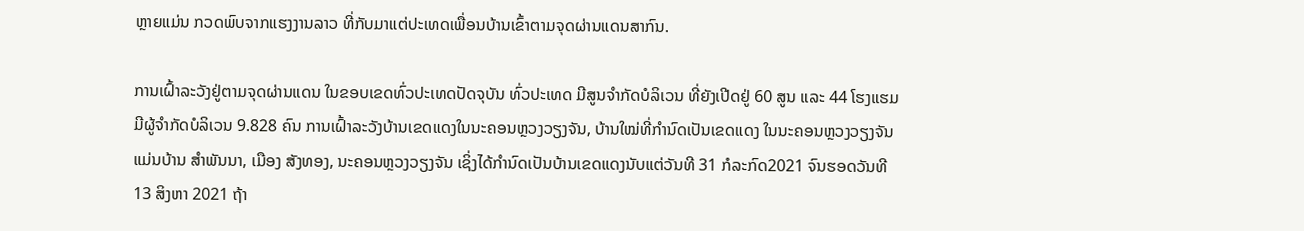ຫຼາຍແມ່ນ ກວດພົບຈາກແຮງງານລາວ ທີ່ກັບມາແຕ່ປະເທດເພື່ອນບ້ານເຂົ້າຕາມຈຸດຜ່ານແດນສາກົນ.

ການເຝົ້າລະວັງຢູ່ຕາມຈຸດຜ່ານແດນ ໃນຂອບເຂດທົ່ວປະເທດປັດຈຸບັນ ທົ່ວປະເທດ ມີສູນຈໍາກັດບໍລິເວນ ທີ່ຍັງເປີດຢູ່ 60 ສູນ ແລະ 44 ໂຮງແຮມ ມີຜູ້ຈຳກັດບໍລິເວນ 9.828 ຄົນ ການເຝົ້າລະວັງບ້ານເຂດແດງໃນນະຄອນຫຼວງວຽງຈັນ, ບ້ານໃໝ່ທີ່ກຳນົດເປັນເຂດແດງ ໃນນະຄອນຫຼວງວຽງຈັນ ແມ່ນບ້ານ ສໍາພັນນາ, ເມືອງ ສັງທອງ, ນະຄອນຫຼວງວຽງຈັນ ເຊິ່ງໄດ້ກຳນົດເປັນບ້ານເຂດແດງນັບແຕ່ວັນທີ 31 ກໍລະກົດ2021 ຈົນຮອດວັນທີ 13 ສິງຫາ 2021 ຖ້າ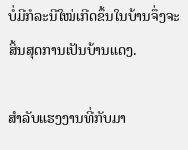ບໍ່ມີກໍລະນີໃໝ່ເກີດຂຶ້ນໃນບ້ານຈຶ່ງຈະສິ້ນສຸດການເປັນບ້ານແດງ.

ສໍາລັບແຮງງານທີ່ກັບມາ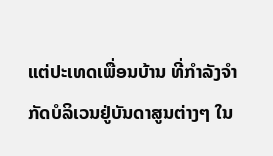ແຕ່ປະເທດເພື່ອນບ້ານ ທີ່ກໍາລັງຈໍາກັດບໍລິເວນຢູ່ບັນດາສູນຕ່າງໆ ໃນ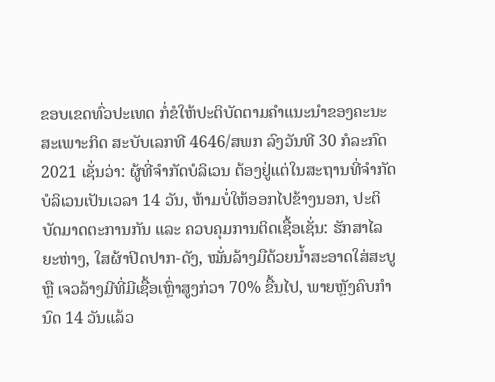ຂອບເຂດທົ່ວປະເທດ ກໍ່ຂໍໃຫ້ປະຕິບັດຕາມຄໍາແນະນໍາຂອງຄະນະສະເພາະກິດ ສະບັບເລກທີ 4646/ສພກ ລົງວັນທີ 30 ກໍລະກົດ 2021 ເຊັ່ນວ່າ: ຜູ້ທີ່ຈໍາກັດບໍລິເວນ ຕ້ອງຢູ່ແຕ່ໃນສະຖານທີ່ຈໍາກັດບໍລິເວນເປັນເວລາ 14 ວັນ, ຫ້າມບໍ່ໃຫ້ອອກໄປຂ້າງນອກ, ປະຕິບັດມາດຕະການກັນ ແລະ ຄວບຄຸມການຕິດເຊື້ອເຊັ່ນ: ຮັກສາໄລຍະຫ່າງ, ໃສຜ້າປິດປາກ-ດັງ, ໝັ່ນລ້າງມືດ້ວຍນໍ້າສະອາດໃສ່ສະບູ ຫຼື ເຈວລ້າງມີທີ່ມີເຊື້ອເຫຼົ່າສູງກ່ວາ 70% ຂື້ນໄປ, ພາຍຫຼັງຄົບກໍານົດ 14 ວັນແລ້ວ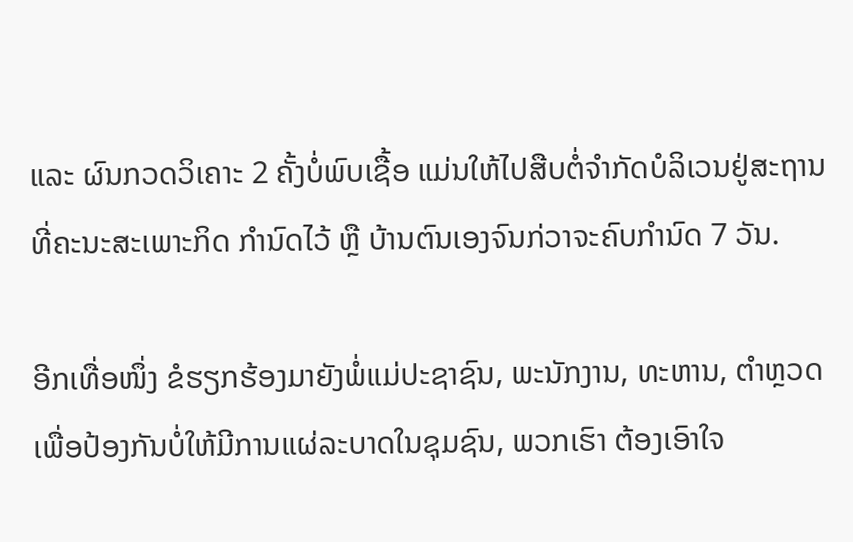ແລະ ຜົນກວດວິເຄາະ 2 ຄັ້ງບໍ່ພົບເຊື້ອ ແມ່ນໃຫ້ໄປສືບຕໍ່ຈໍາກັດບໍລິເວນຢູ່ສະຖານທີ່ຄະນະສະເພາະກິດ ກໍານົດໄວ້ ຫຼື ບ້ານຕົນເອງຈົນກ່ວາຈະຄົບກໍານົດ 7 ວັນ.

ອີກເທື່ອໜຶ່ງ ຂໍຮຽກຮ້ອງມາຍັງພໍ່ແມ່ປະຊາຊົນ, ພະນັກງານ, ທະຫານ, ຕຳຫຼວດ ເພື່ອປ້ອງກັນບໍ່ໃຫ້ມີການແຜ່ລະບາດໃນຊຸມຊົນ, ພວກເຮົາ ຕ້ອງເອົາໃຈ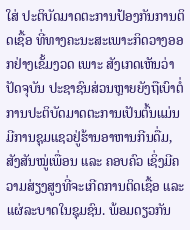ໃສ່ ປະຕິບັດມາດຕະການປ້ອງກັນການຕິດເຊື້ອ ທີ່ທາງຄະນະສະເພາະກິດວາງອອກຢ່າງເຂັ້ມງວດ ເພາະ ສັງເກດເຫັນວ່າປັດຈຸບັນ ປະຊາຊົນສ່ວນຫຼາຍຍັງຖືເບົາຕໍ່ການປະຕິບັດມາດຕະການເປັນຕົ້ນແມ່ນ ມີການຊຸມແຊວຢູ່ຮ້ານອາຫານກີນດື່ມ, ສັງສັນໝູ່ເພື່ອນ ແລະ ຄອບຄົວ ເຊິ່ງມີຄວາມສ່ຽງສູງທີ່ຈະເກີດການຕິດເຊື້ອ ແລະ ແຜ່ລະບາດໃນຊຸມຊົນ. ພ້ອມດຽວກັນ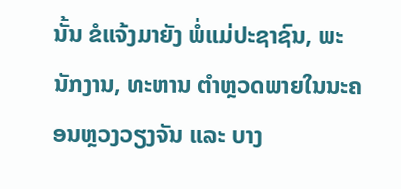ນັ້ນ ຂໍແຈ້ງມາຍັງ ພໍ່ແມ່ປະຊາຊົນ, ພະນັກງານ, ທະຫານ ຕໍາຫຼວດພາຍໃນນະຄອນຫຼວງວຽງຈັນ ແລະ ບາງ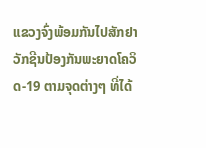ແຂວງຈົ່ງພ້ອມກັນໄປສັກຢາວັກຊີນປ້ອງກັນພະຍາດໂຄວິດ-19 ຕາມຈຸດຕ່າງໆ ທີ່ໄດ້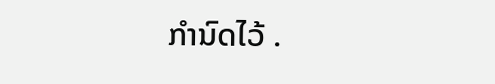ກໍານົດໄວ້ .